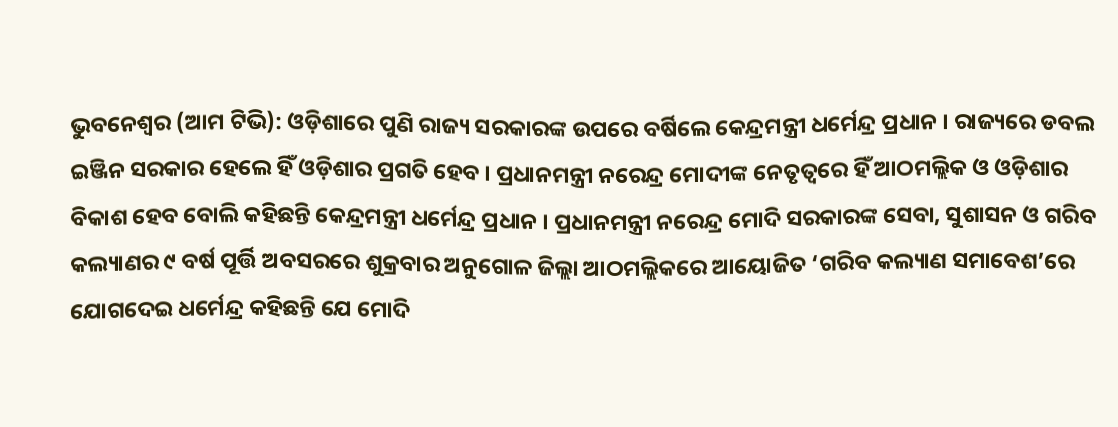ଭୁବନେଶ୍ୱର (ଆମ ଟିଭି): ଓଡ଼ିଶାରେ ପୁଣି ରାଜ୍ୟ ସରକାରଙ୍କ ଉପରେ ବର୍ଷିଲେ କେନ୍ଦ୍ରମନ୍ତ୍ରୀ ଧର୍ମେନ୍ଦ୍ର ପ୍ରଧାନ । ରାଜ୍ୟରେ ଡବଲ ଇଞ୍ଜିନ ସରକାର ହେଲେ ହିଁ ଓଡ଼ିଶାର ପ୍ରଗତି ହେବ । ପ୍ରଧାନମନ୍ତ୍ରୀ ନରେନ୍ଦ୍ର ମୋଦୀଙ୍କ ନେତୃତ୍ୱରେ ହିଁ ଆଠମଲ୍ଲିକ ଓ ଓଡ଼ିଶାର ବିକାଶ ହେବ ବୋଲି କହିଛନ୍ତି କେନ୍ଦ୍ରମନ୍ତ୍ରୀ ଧର୍ମେନ୍ଦ୍ର ପ୍ରଧାନ । ପ୍ରଧାନମନ୍ତ୍ରୀ ନରେନ୍ଦ୍ର ମୋଦି ସରକାରଙ୍କ ସେବା, ସୁଶାସନ ଓ ଗରିବ କଲ୍ୟାଣର ୯ ବର୍ଷ ପୂର୍ତ୍ତି ଅବସରରେ ଶୁକ୍ରବାର ଅନୁଗୋଳ ଜିଲ୍ଲା ଆଠମଲ୍ଲିକରେ ଆୟୋଜିତ ‘ଗରିବ କଲ୍ୟାଣ ସମାବେଶ’ରେ ଯୋଗଦେଇ ଧର୍ମେନ୍ଦ୍ର କହିଛନ୍ତି ଯେ ମୋଦି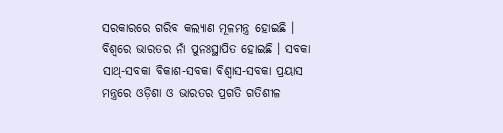ସରକାରରେ ଗରିବ କଲ୍ୟାଣ ମୂଳମନ୍ତ୍ର ହୋଇଛି । ବିଶ୍ୱରେ ଭାରତର ନାଁ ପୁନଃସ୍ଥାପିତ ହୋଇଛି । ସବକା ସାଥ୍-ସବକା ବିକାଶ-ସବକା ବିଶ୍ୱାସ-ସବକା ପ୍ରୟାସ ମନ୍ତ୍ରରେ ଓଡ଼ିଶା ଓ ଭାରତର ପ୍ରଗତି ଗତିଶୀଳ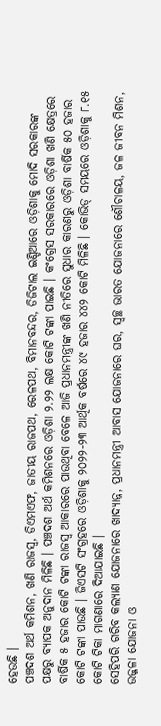ହେଉଛି ।
ପଞ୍ଚଦଶ ଅର୍ଥ କମିଶନ, ଖଣି ରାଜସ୍ୱ, ଡିଏମଏଫ, ଜାତୀୟ ରାଜପଥ, ରେଳପଥ, ବିମାନବନ୍ଦର, ଡିଜିଟାଲ ଇଣ୍ଡିଆରେ ଓଡ଼ିଶାକୁ ମୋଦି ସରକାରଙ୍କ ପକ୍ଷରୁ ବ୍ୟାପକ ଅନୁଦାନ ମିଳିଛି । ପଞ୍ଚଦଶ ଅର୍ଥ କମିଶନରେ ଓଡ଼ିଶା ୨.୨୨ ଲକ୍ଷ କୋଟି ଟଙ୍କା ପାଇଛି । କଂଗ୍ରେସ ସରକାରରେ ଓଡ଼ିଶା ଖଣି କ୍ଷେତ୍ରରେ ବାର୍ଷିକ ୫ ହଜାର କୋଟି ଟଙ୍କା ରାଜସ୍ୱ ଆକାରରେ ପାଉଥିବା ବେଳେ ଆଜି ପ୍ରଧାନମନ୍ତ୍ରୀଙ୍କ ଖଣି ନୀତିରେ ସୁଧାର କାରଣରୁ ଓଡ଼ିଶା ବାର୍ଷିକ ୫୦ ହଜାର କୋଟି ଟଙ୍କା ପାଉଛି । ଜିଏସଟି ସଂଗ୍ରହରେ ଓଡ଼ିଶାକୁ ୨୦୨୨-୨୩ ଆର୍ଥିକ ବର୍ଷରେ ୪୯ ହଜାର ୪୪୨ କୋଟି ମିଳିଛି । କୋଭିଡ୍ ସମୟରେ ଓଡ଼ିଶାକୁ ୮.୧୫ କୋଟି ଟିକା ମାଗଣାରେ ଦିଆଯାଇଛି ।
ସେହିପରି ଗରିବ କଲ୍ୟାଣ ଯୋଜନାରେ ଖାଦ୍ୟାନ୍ନ, ପ୍ରଧାନମନ୍ତ୍ରୀ ଆବାସ ଯୋଜନାରେ ଘର, ସ୍ୱଚ୍ଛ ଭାରତ ଯୋଜନାରେ ଶୌଚାଳୟ, ଜଳ ଜୀବନ ମିଶନ, ଉଜ୍ଜଳା ଯୋଜନା ଓ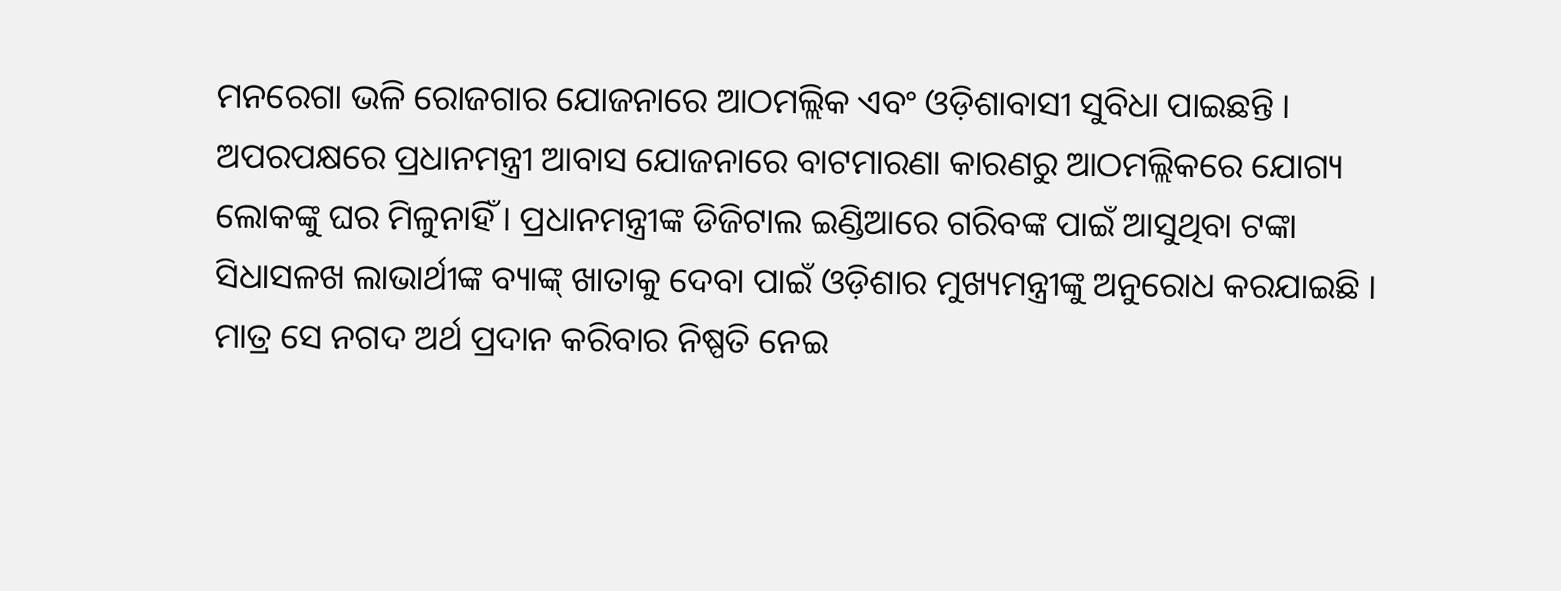ମନରେଗା ଭଳି ରୋଜଗାର ଯୋଜନାରେ ଆଠମଲ୍ଲିକ ଏବଂ ଓଡ଼ିଶାବାସୀ ସୁବିଧା ପାଇଛନ୍ତି । ଅପରପକ୍ଷରେ ପ୍ରଧାନମନ୍ତ୍ରୀ ଆବାସ ଯୋଜନାରେ ବାଟମାରଣା କାରଣରୁ ଆଠମଲ୍ଲିକରେ ଯୋଗ୍ୟ ଲୋକଙ୍କୁ ଘର ମିଳୁନାହିଁ । ପ୍ରଧାନମନ୍ତ୍ରୀଙ୍କ ଡିଜିଟାଲ ଇଣ୍ଡିଆରେ ଗରିବଙ୍କ ପାଇଁ ଆସୁଥିବା ଟଙ୍କା ସିଧାସଳଖ ଲାଭାର୍ଥୀଙ୍କ ବ୍ୟାଙ୍କ୍ ଖାତାକୁ ଦେବା ପାଇଁ ଓଡ଼ିଶାର ମୁଖ୍ୟମନ୍ତ୍ରୀଙ୍କୁ ଅନୁରୋଧ କରଯାଇଛି । ମାତ୍ର ସେ ନଗଦ ଅର୍ଥ ପ୍ରଦାନ କରିବାର ନିଷ୍ପତି ନେଇ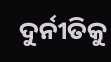ଦୁର୍ନୀତିକୁ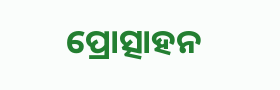ପ୍ରୋତ୍ସାହନ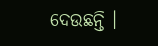ଦେଉଛନ୍ତି ।